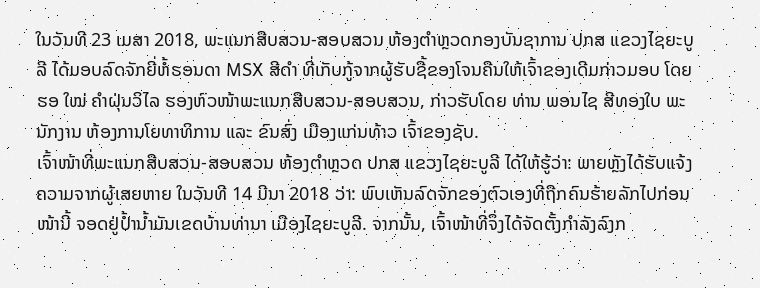ໃນວັນທີ 23 ເມສາ 2018, ພະແນກສືບສວນ-ສອບສວນ ຫ້ອງຕໍາຫຼວດກອງບັນຊາການ ປກສ ແຂວງໄຊຍະບູລີ ໄດ້ມອບລົດຈັກຍີ່ຫໍ້ຮອນດາ MSX ສີດໍາ ທີ່ເກັບກູ້ຈາກຜູ້ຮັບຊື້ຂອງໂຈນຄືນໃຫ້ເຈົ້າຂອງເດີມກ່າວມອບ ໂດຍ ຮອ ໃໝ່ ຄໍາຝຸ່ນວິໄລ ຮອງຫົວໜ້າພະແນກສືບສວນ-ສອບສວນ, ກ່າວຮັບໂດຍ ທ່ານ ພອນໄຊ ສີທອງໃບ ພະນັກງານ ຫ້ອງການໂຍທາທິການ ແລະ ຂົນສົ່ງ ເມືອງແກ່ນທ້າວ ເຈົ້າຂອງຊັບ.
ເຈົ້າໜ້າທີ່ພະແນກສືບສວນ-ສອບສວນ ຫ້ອງຕໍາຫຼວດ ປກສ ແຂວງໄຊຍະບູລີ ໄດ້ໃຫ້ຮູ້ວ່າ: ພາຍຫຼັງໄດ້ຮັບແຈ້ງ ຄວາມຈາກຜູ້ເສຍຫາຍ ໃນວັນທີ 14 ມີນາ 2018 ວ່າ: ພົບເຫັນລົດຈັກຂອງຕົວເອງທີ່ຖືກຄົນຮ້າຍລັກໄປກ່ອນ ໜ້ານີ້ ຈອດຢູ່ປໍ້ານໍ້າມັນເຂດບ້ານທ່ານາ ເມືອງໄຊຍະບູລີ. ຈາກນັ້ນ, ເຈົ້າໜ້າທີ່ຈຶ່ງໄດ້ຈັດຕັ້ງກຳລັງລົງກ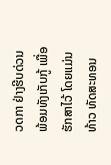ວດກາ ຢ່າງຮີບດ່ວນ ພ້ອມທັງເກັບກູ້ ເພື່ອຮັກສາໄວ້ ໂດຍແມ່ນ ທ້າວ ທັດສະທອນ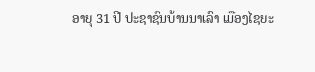ອາຍຸ 31 ປີ ປະຊາຊົນບ້ານນາເລົາ ເມືອງໄຊຍະ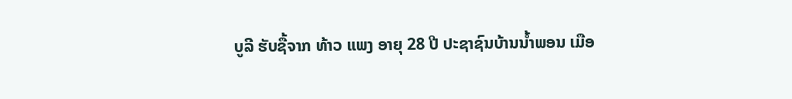ບູລີ ຮັບຊື້ຈາກ ທ້າວ ແພງ ອາຍຸ 28 ປີ ປະຊາຊົນບ້ານນໍ້າພອນ ເມືອ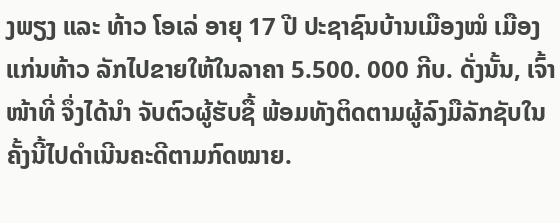ງພຽງ ແລະ ທ້າວ ໂອເລ່ ອາຍຸ 17 ປີ ປະຊາຊົນບ້ານເມືອງໝໍ ເມືອງແກ່ນທ້າວ ລັກໄປຂາຍໃຫ້ໃນລາຄາ 5.500. 000 ກີບ. ດັ່ງນັ້ນ, ເຈົ້າໜ້າທີ່ ຈຶ່ງໄດ້ນໍາ ຈັບຕົວຜູ້ຮັບຊື້ ພ້ອມທັງຕິດຕາມຜູ້ລົງມືລັກຊັບໃນຄັ້ງນີ້ໄປດໍາເນີນຄະດີຕາມກົດໝາຍ.